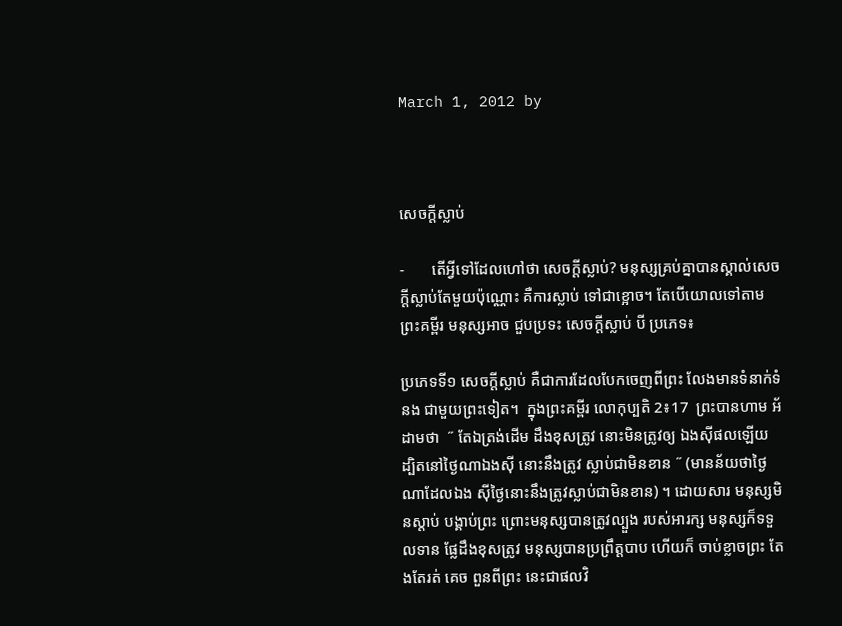March 1, 2012 by



សេចក្តីស្លាប់

-       តើអ្វីទៅដែលហៅថា សេចក្តីស្លាប់? មនុស្សគ្រប់គ្នាបានស្គាល់សេចក្តីស្លាប់តែមួយប៉ុណ្ណោះ គឺការស្លាប់ ទៅជាខ្អោច។ តែបើយោលទៅតាមព្រះគម្ពីរ មនុស្សអាច ជួបប្រទះ សេចក្តីស្លាប់ បី ប្រភេទ៖

ប្រភេទទី១ សេចក្តីស្លាប់ គឺជាការដែលបែកចេញពីព្រះ លែងមានទំនាក់ទំនង ជាមួយព្រះទៀត។  ក្នុងព្រះគម្ពីរ លោកុប្បតិ 2៖17  ព្រះបានហាម អ័ដាមថា  ˝ តែឯត្រង់ដើម ដឹងខុសត្រូវ នោះមិនត្រូវឲ្យ ឯងស៊ីផលឡើយ ដ្បិតនៅថ្ងៃណាឯងស៊ី នោះនឹងត្រូវ ស្លាប់ជាមិនខាន ˝ (មានន័យថាថ្ងៃណាដែលឯង ស៊ីថ្ងៃនោះនឹងត្រូវស្លាប់ជាមិនខាន) ។ ដោយសារ មនុស្សមិនស្តាប់ បង្គាប់ព្រះ ព្រោះមនុស្សបានត្រូវល្បួង របស់អារក្ស មនុស្សក៏ទទួលទាន ផ្លែដឹងខុសត្រូវ មនុស្សបានប្រព្រឹត្តបាប ហើយក៏ ចាប់ខ្លាចព្រះ តែងតែរត់ គេច ពួនពីព្រះ នេះជាផលវិ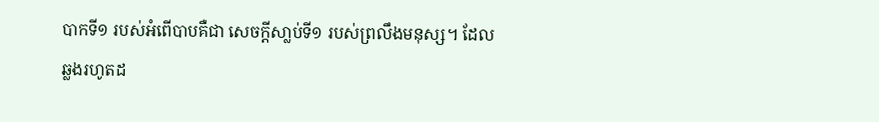បាកទី១ របស់អំពើបាបគឺជា សេចក្តីសា្លប់ទី១ របស់ព្រលឹងមនុស្ស។ ដែល ឆ្លងរហូតដ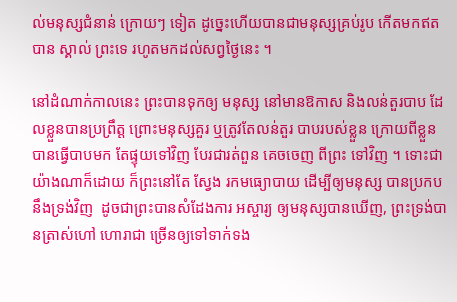ល់មនុស្សជំនាន់ ក្រោយៗ ទៀត ដូច្នេះហើយបានជាមនុស្សគ្រប់រូប កើតមកឥតបាន ស្គាល់ ព្រះទេ រហូតមកដល់សព្វថ្ងៃនេះ ។

នៅដំណាក់កាលនេះ ព្រះបានទុកឲ្យ មនុស្ស នៅមានឱកាស និងលន់តួរបាប ដែលខ្លួនបានប្រព្រឹត្ត ព្រោះមនុស្សគួរ ឬត្រូវតែលន់តួរ បាបរបស់ខ្លួន ក្រោយពីខ្លួន បានធ្វើបាបមក តែផ្ទុយទៅវិញ បែរជារត់ពួន គេចចេញ ពីព្រះ ទៅវិញ ។ ទោះជាយ៉ាងណាក៏ដោយ ក៏ព្រះនៅតែ ស្វែង រកមធ្យោបាយ ដើម្បីឲ្យមនុស្ស បានប្រកប នឹងទ្រង់វិញ  ដូចជាព្រះបានសំដែងការ អស្ចារ្យ ឲ្យមនុស្សបានឃើញ, ព្រះទ្រង់បានត្រាស់ហៅ ហោរាជា ច្រើនឲ្យទៅទាក់ទង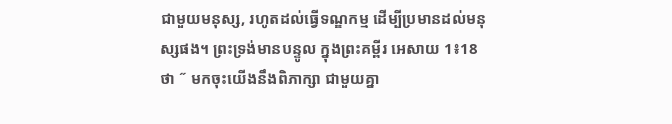ជាមួយមនុស្ស, រហូតដល់ធ្វើទណ្ឌកម្ម ដើម្បីប្រមានដល់មនុស្សផង។ ព្រះទ្រង់មានបន្ទូល ក្នុងព្រះគម្ពីរ អេសាយ 1៖18 ថា ˝ មកចុះយើងនឹងពិភាក្សា ជាមួយគ្នា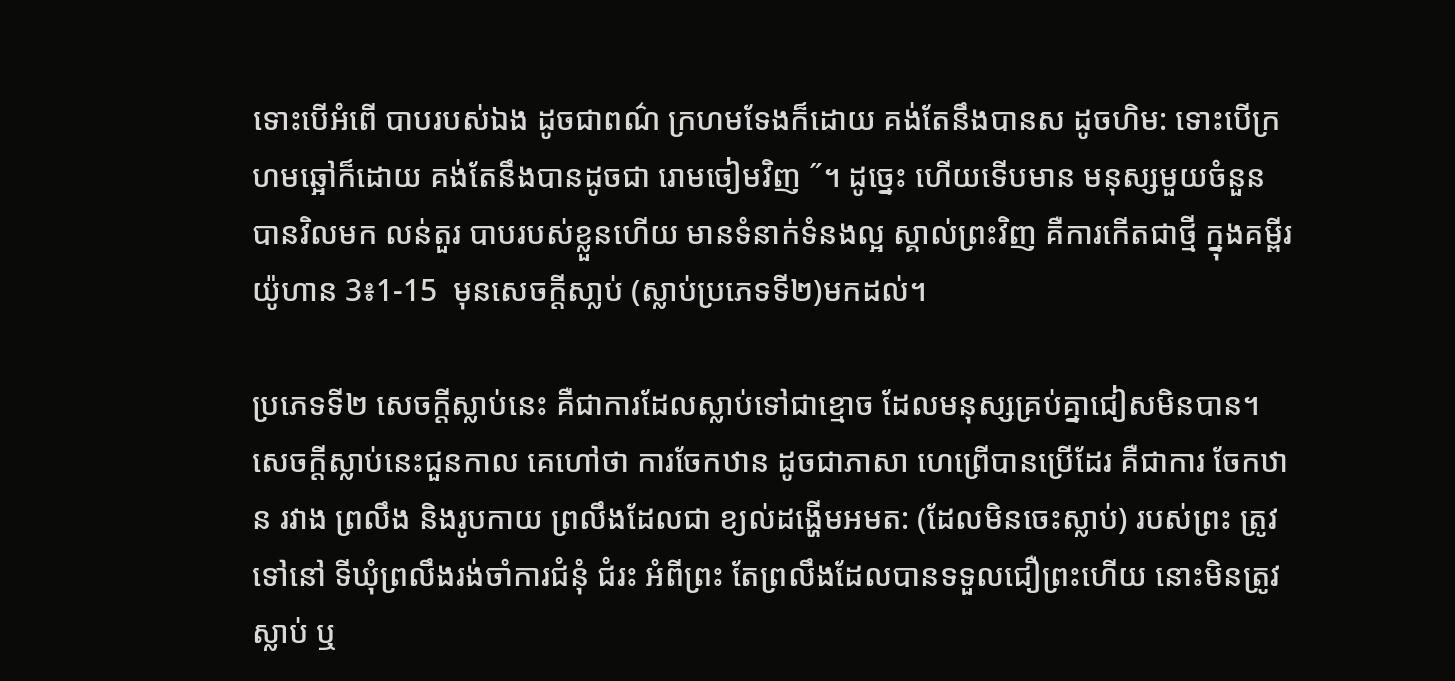ទោះបើអំពើ បាបរបស់ឯង ដូចជាពណ៌ ក្រហមទែងក៏ដោយ គង់តែនឹងបានស ដូចហិម: ទោះបើក្រហមឆ្អៅក៏ដោយ គង់តែនឹងបានដូចជា រោមចៀមវិញ ˝។ ដូច្នេះ ហើយទើបមាន មនុស្សមួយចំនួន បានវិលមក លន់តួរ បាបរបស់ខ្លួនហើយ មានទំនាក់ទំនងល្អ ស្គាល់ព្រះវិញ គឺការកើតជាថ្មី ក្នុងគម្ពីរយ៉ូហាន 3៖1-15  មុនសេចក្តីសា្លប់ (ស្លាប់ប្រភេទទី២)មកដល់។

ប្រភេទទី២ សេចក្តីស្លាប់នេះ គឺជាការដែលស្លាប់ទៅជាខ្មោច ដែលមនុស្សគ្រប់គ្នាជៀសមិនបាន។ សេចក្តីស្លាប់នេះជួនកាល គេហៅថា ការចែកឋាន ដូចជាភាសា ហេព្រើបានប្រើដែរ គឺជាការ ចែកឋាន រវាង ព្រលឹង និងរូបកាយ ព្រលឹងដែលជា ខ្យល់ដង្ហើមអមត: (ដែលមិនចេះស្លាប់) របស់ព្រះ ត្រូវទៅនៅ ទីឃុំព្រលឹងរង់ចាំការជំនុំ ជំរះ អំពីព្រះ តែព្រលឹងដែលបានទទួលជឿព្រះហើយ នោះមិនត្រូវ ស្លាប់ ឬ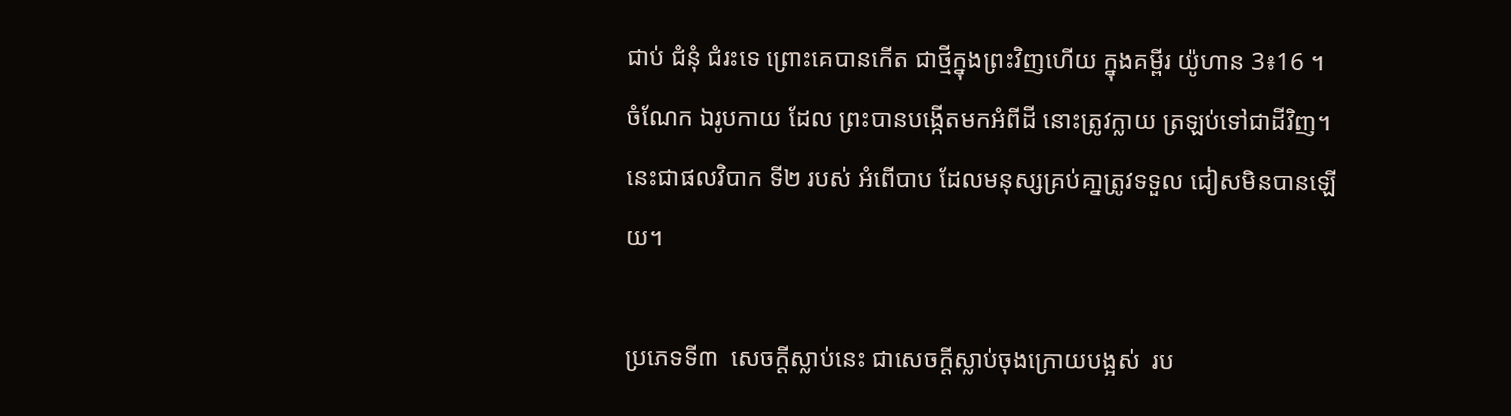ជាប់ ជំនុំ ជំរះទេ ព្រោះគេបានកើត ជាថ្មីក្នុងព្រះវិញហើយ ក្នុងគម្ពីរ យ៉ូហាន 3៖16 ។ ចំណែក ឯរូបកាយ ដែល ព្រះបានបង្កើតមកអំពីដី នោះត្រូវក្លាយ ត្រឡប់ទៅជាដីវិញ។ នេះជាផលវិបាក ទី២ របស់ អំពើបាប ដែលមនុស្សគ្រប់គា្នត្រូវទទួល ជៀសមិនបានឡើយ។

ប្រភេទទី៣  សេចក្តីស្លាប់នេះ ជាសេចក្តីស្លាប់ចុងក្រោយបង្អស់  រប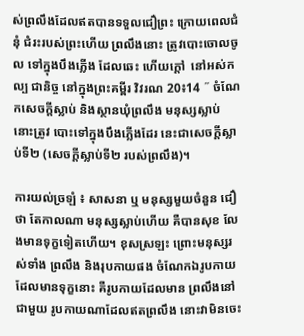ស់ព្រលឹងដែលឥតបានទទួលជឿព្រះ ក្រោយពេលជំនុំ ជំរះរបស់ព្រះហើយ ព្រលឹងនោះ ត្រូវបោះចោលចូល ទៅក្នុងបឹងភ្លើង ដែលឆេះ ហើយក្តៅ  នៅអស់កល្ប ជានិច្ច នៅក្នុងព្រះគម្ពីរ វិវរណ 20៖14 ˝ ចំណែកសេចក្តីស្លាប់ និងស្ថានឃុំព្រលឹង មនុស្សស្លាប់ នោះត្រូវ បោះទៅក្នុងបឹងភ្លើងដែរ នេះជាសេចក្តីស្លាប់ទី២ (សេចក្តីស្លាប់ទី២ របស់ព្រលឹង)។

ការយល់ច្រឡំ ៖ សាសនា ឬ មនុស្សមួយចំនួន ជឿថា តែកាលណា មនុស្សស្លាប់ហើយ គឺបានសុខ លែងមានទុក្ខទៀតហើយ។ ខុសស្រឡះ ព្រោះមនុស្សរស់ទាំង ព្រលឹង និងរុបកាយផង ចំណែកឯរូបកាយ ដែលមានទុក្ខនោះ គឺរូបកាយដែលមាន ព្រលឹងនៅជាមួយ រូបកាយណាដែលឥតព្រលឹង នោះវាមិនចេះ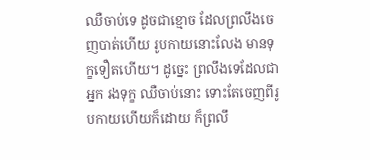ឈឺចាប់ទេ ដូចជាខ្មោច ដែលព្រលឹងចេញបាត់ហើយ រូបកាយនោះលែង មានទុក្ខទឿតហើយ។ ដូច្នេះ ព្រលឹងទេដែលជាអ្នក រងទុក្ខ ឈឺចាប់នោះ ទោះតែចេញពីរូបកាយហើយក៏ដោយ ក៏ព្រលឹ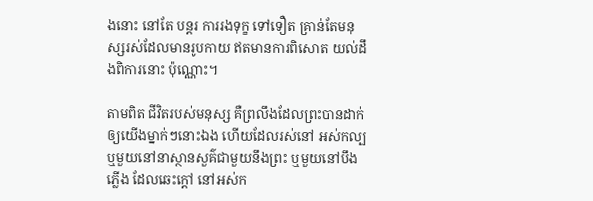ងនោះ នៅតែ បន្តរ ការរងទុក្ខ ទៅទឿត គ្រាន់តែមនុស្សរស់ដែលមានរូបកាយ ឥតមានការពិសោត យល់ដឹងពិការនោះ ប៉ុណ្ណោះ។

តាមពិត ជីវិតរបស់មនុស្ស គឺព្រលឹងដែលព្រះបានដាក់ឲ្យយើងម្នាក់ៗនោះឯង ហើយដែលរស់នៅ អស់កល្ប ឬមួយនៅនាស្ថានសួគ៌ជាមួយនឹងព្រះ ឬមួយនៅបឹងភ្លើង ដែលឆេះក្តៅ នៅអស់ក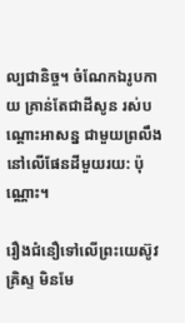ល្បជានិច្ច។ ចំណែកឯរូបកាយ គ្រាន់តែជាដីសូន រស់បណ្តោះអាសន្ន ជាមួយព្រលឹងនៅលើផែនដីមួយរយ: ប៉ុណ្ណោះ។

រឿងជំនឿទៅលើព្រះយេស៊ូវគ្រិស្ទ មិនមែ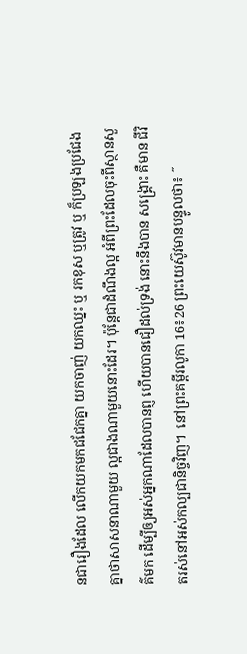នជារឿងដែល លើកយកមកជជែកគ្នា យកចាញ់ យកឈ្នះ ឬ រកខុស ឬត្រូវ ឬ ក៏ប្រឡងប្រជែងគ្នាថាសាសនាណាមួយ ល្អជាងណាមួយនោះដែរ។ ប៉ុន្តែជាដំណឹងល្អ អំពីព្រះដែលចុះពីស្ថានសួគ៌មក ដើម្បីឲ្យអស់អ្នកណាដែលបានព្ញ ហើយបានជឿដល់ទ្រង់ នោះនឹងបាន សង្រ្គោះ គឺមាន ជីវិតរស់នៅអស់កល្បជានិច្ចវិញ។  នៅព្រះគម្ពីរលូកា 16៖26 ព្រះយេស៊ូវមានបន្ទូលថា៖ ˝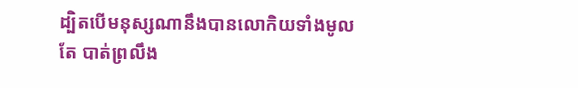ដ្បិតបើមនុស្សណានឹងបានលោកិយទាំងមូល តែ បាត់ព្រលឹង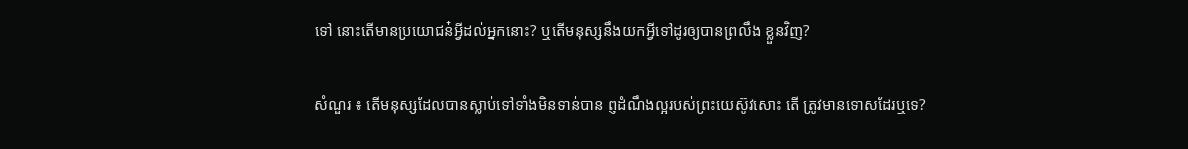ទៅ នោះតើមានប្រយោជន៎អ្វីដល់អ្នកនោះ? ឬតើមនុស្សនឹងយកអ្វីទៅដូរឲ្យបានព្រលឹង ខ្លួនវិញ?

សំណួរ ៖ តើមនុស្សដែលបានស្លាប់ទៅទាំងមិនទាន់បាន ព្ញដំណឹងល្អរបស់ព្រះយេស៊ូវសោះ តើ ត្រូវមានទោសដែរឬទេ?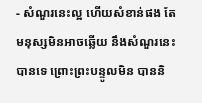- សំណួរនេះល្អ ហើយសំខាន់ផង តែមនុស្សមិនអាចឆ្លើយ នឹងសំណួរនេះបានទេ ព្រោះព្រះបន្ទូលមិន បាននិ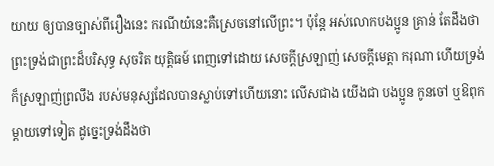យាយ ឲ្យបានច្បាស់ពីរឿងនេះ ករណីយ៎នេះគឺស្រេចនៅលើព្រះ។ ប៉ុន្តែ អស់លោកបងប្អូន គ្រាន់ តែដឹងថា ព្រះទ្រង់ជាព្រះដ៏បរិសុទ្ធ សុចរិត យុត្តិធម៍ ពេញទៅដោយ សេចក្តីស្រឡាញ់ សេចក្តីមេត្តា ករុណា ហើយទ្រង់ក៏ស្រឡាញ់ព្រលឹង របស់មនុស្សដែលបានស្លាប់ទៅហើយនោះ លើសជាង យើងជា បងប្អូន កូនចៅ ឬឱពុកម្តាយទៅទៀត ដូច្នេះទ្រង់ដឹងថា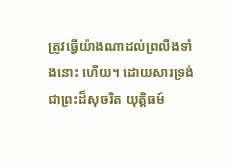ត្រូវធ្វើយ៉ាងណាដល់ព្រលឹងទាំងនោះ ហើយ។ ដោយសារទ្រង់ជាព្រះដ៏សុចរិត យុត្តិធម៍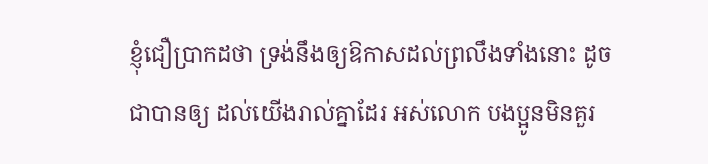ខ្ញុំជឿប្រាកដថា ទ្រង់នឹងឲ្យឱកាសដល់ព្រលឹងទាំងនោះ ដូចជាបានឲ្យ ដល់យើងរាល់គ្នាដែរ អស់លោក បងប្អូនមិនគួរ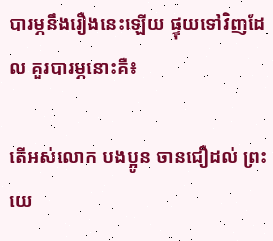បារម្ភនឹងរឿងនេះឡើយ ផ្ទុយទៅវិញដែល គួរបារម្ភនោះគឺ៖

តើអស់លោក បងប្អូន ចានជឿដល់ ព្រះយេ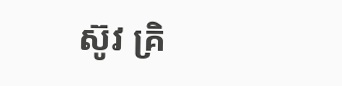ស៊ូវ គ្រិ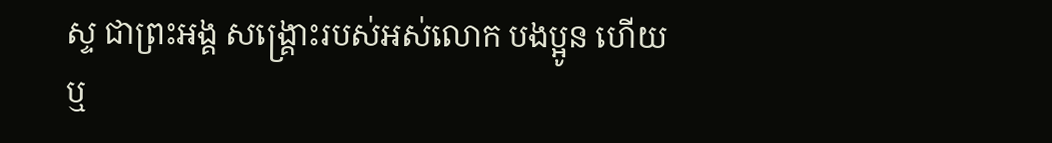ស្ទ ជាព្រះអង្គ សង្គ្រោះរបស់អស់លោក បងប្អូន ហើយឬ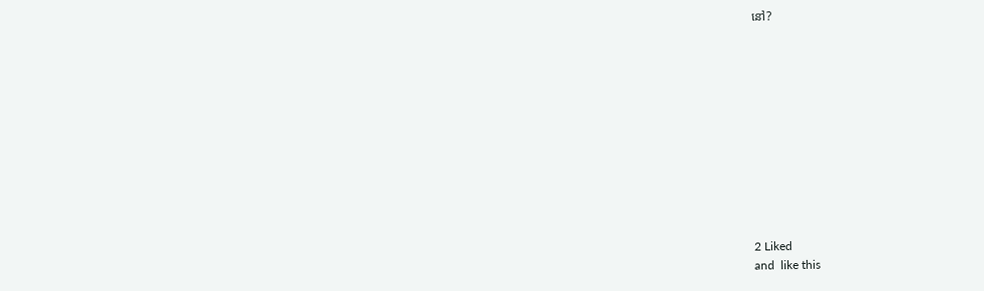នៅ?











2 Liked
and  like this